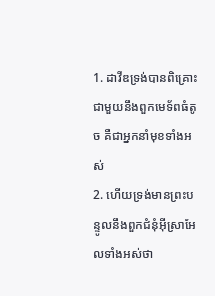1. ដាវីឌទ្រង់បានពិគ្រោះជាមួយនឹងពួកមេទ័ពធំតូច គឺជាអ្នកនាំមុខទាំងអស់
2. ហើយទ្រង់មានព្រះបន្ទូលនឹងពួកជំនុំអ៊ីស្រាអែលទាំងអស់ថា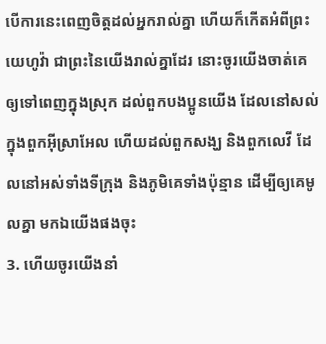បើការនេះពេញចិត្តដល់អ្នករាល់គ្នា ហើយក៏កើតអំពីព្រះយេហូវ៉ា ជាព្រះនៃយើងរាល់គ្នាដែរ នោះចូរយើងចាត់គេឲ្យទៅពេញក្នុងស្រុក ដល់ពួកបងប្អូនយើង ដែលនៅសល់ក្នុងពួកអ៊ីស្រាអែល ហើយដល់ពួកសង្ឃ និងពួកលេវី ដែលនៅអស់ទាំងទីក្រុង និងភូមិគេទាំងប៉ុន្មាន ដើម្បីឲ្យគេមូលគ្នា មកឯយើងផងចុះ
3. ហើយចូរយើងនាំ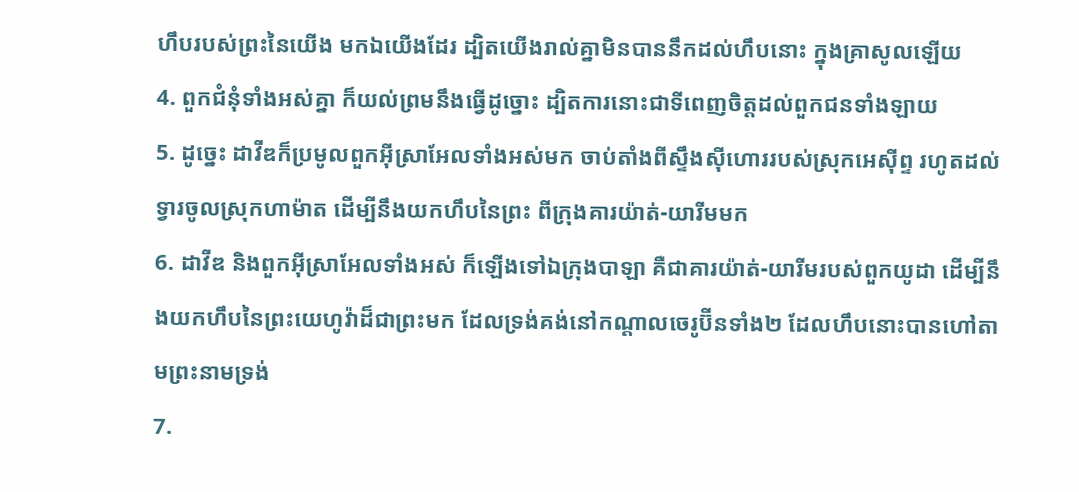ហឹបរបស់ព្រះនៃយើង មកឯយើងដែរ ដ្បិតយើងរាល់គ្នាមិនបាននឹកដល់ហឹបនោះ ក្នុងគ្រាសូលឡើយ
4. ពួកជំនុំទាំងអស់គ្នា ក៏យល់ព្រមនឹងធ្វើដូច្នោះ ដ្បិតការនោះជាទីពេញចិត្តដល់ពួកជនទាំងឡាយ
5. ដូច្នេះ ដាវីឌក៏ប្រមូលពួកអ៊ីស្រាអែលទាំងអស់មក ចាប់តាំងពីស្ទឹងស៊ីហោររបស់ស្រុកអេស៊ីព្ទ រហូតដល់ទ្វារចូលស្រុកហាម៉ាត ដើម្បីនឹងយកហឹបនៃព្រះ ពីក្រុងគារយ៉ាត់-យារីមមក
6. ដាវីឌ និងពួកអ៊ីស្រាអែលទាំងអស់ ក៏ឡើងទៅឯក្រុងបាឡា គឺជាគារយ៉ាត់-យារីមរបស់ពួកយូដា ដើម្បីនឹងយកហឹបនៃព្រះយេហូវ៉ាដ៏ជាព្រះមក ដែលទ្រង់គង់នៅកណ្តាលចេរូប៊ីនទាំង២ ដែលហឹបនោះបានហៅតាមព្រះនាមទ្រង់
7.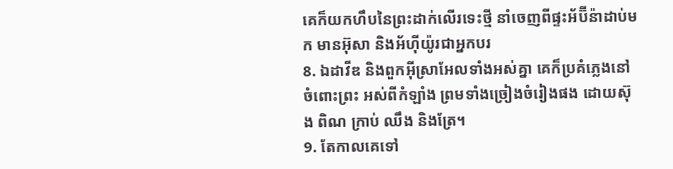គេក៏យកហឹបនៃព្រះដាក់លើរទេះថ្មី នាំចេញពីផ្ទះអ័ប៊ីន៉ាដាប់មក មានអ៊ុសា និងអ័ហ៊ីយ៉ូរជាអ្នកបរ
8. ឯដាវីឌ និងពួកអ៊ីស្រាអែលទាំងអស់គ្នា គេក៏ប្រគំភ្លេងនៅចំពោះព្រះ អស់ពីកំឡាំង ព្រមទាំងច្រៀងចំរៀងផង ដោយស៊ុង ពិណ ក្រាប់ ឈឹង និងត្រែ។
9. តែកាលគេទៅ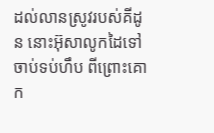ដល់លានស្រូវរបស់គីដូន នោះអ៊ុសាលូកដៃទៅចាប់ទប់ហឹប ពីព្រោះគោក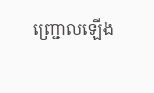ញ្ជ្រោលឡើង